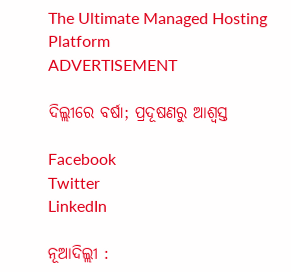The Ultimate Managed Hosting Platform
ADVERTISEMENT

ଦିଲ୍ଲୀରେ ବର୍ଷା; ପ୍ରଦୂଷଣରୁ ଆଶ୍ୱସ୍ତ

Facebook
Twitter
LinkedIn

ନୂଆଦିଲ୍ଲୀ :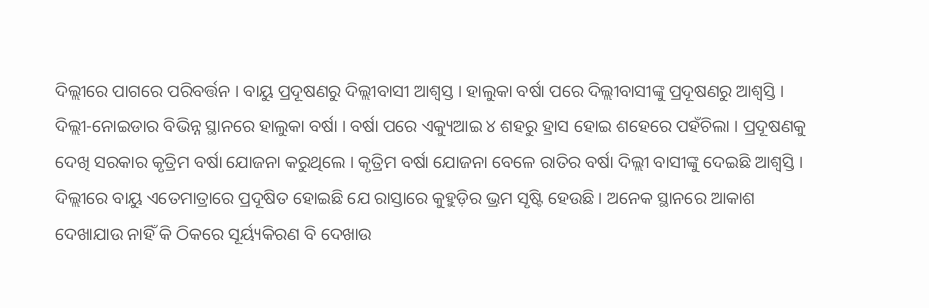ଦିଲ୍ଲୀରେ ପାଗରେ ପରିବର୍ତ୍ତନ । ବାୟୁ ପ୍ରଦୂଷଣରୁ ଦିଲ୍ଲୀବାସୀ ଆଶ୍ୱସ୍ତ । ହାଲୁକା ବର୍ଷା ପରେ ଦିଲ୍ଲୀବାସୀଙ୍କୁ ପ୍ରଦୂଷଣରୁ ଆଶ୍ୱସ୍ତି । ଦିଲ୍ଲୀ-ନୋଇଡାର ବିଭିନ୍ନ ସ୍ଥାନରେ ହାଲୁକା ବର୍ଷା । ବର୍ଷା ପରେ ଏକ୍ୟୁଆଇ ୪ ଶହରୁ ହ୍ରାସ ହୋଇ ଶହେରେ ପହଁଚିଲା । ପ୍ରଦୂଷଣକୁ ଦେଖି ସରକାର କୃତ୍ରିମ ବର୍ଷା ଯୋଜନା କରୁଥିଲେ । କୃତ୍ରିମ ବର୍ଷା ଯୋଜନା ବେଳେ ରାତିର ବର୍ଷା ଦିଲ୍ଲୀ ବାସୀଙ୍କୁ ଦେଇଛି ଆଶ୍ୱସ୍ତି । ଦିଲ୍ଲୀରେ ବାୟୁ ଏତେମାତ୍ରାରେ ପ୍ରଦୂଷିତ ହୋଇଛି ଯେ ରାସ୍ତାରେ କୁହୁଡ଼ିର ଭ୍ରମ ସୃଷ୍ଟି ହେଉଛି । ଅନେକ ସ୍ଥାନରେ ଆକାଶ ଦେଖାଯାଉ ନାହିଁ କି ଠିକରେ ସୂର୍ୟ୍ୟକିରଣ ବି ଦେଖାଉ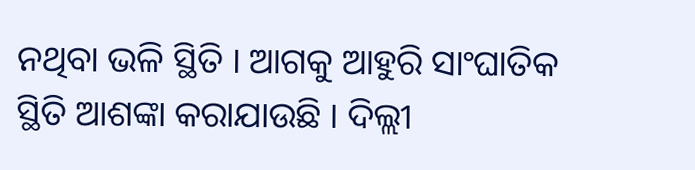ନଥିବା ଭଳି ସ୍ଥିତି । ଆଗକୁ ଆହୁରି ସାଂଘାତିକ ସ୍ଥିତି ଆଶଙ୍କା କରାଯାଉଛି । ଦିଲ୍ଲୀ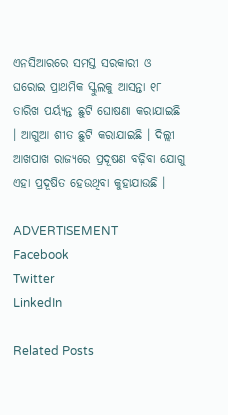ଏନସିଆରରେ ସମସ୍ତ ସରକାରୀ ଓ ଘରୋଇ ପ୍ରାଥମିକ ସ୍କୁଲକୁ ଆସନ୍ତା ୧୮ ତାରିଖ ପର୍ୟ୍ୟନ୍ତ ଛୁଟି ଘୋଷଣା କରାଯାଇଛି । ଆଗୁଆ ଶୀତ ଛୁଟି କରାଯାଇଛି । ଦିଲ୍ଲୀ ଆଖପାଖ ରାଜ୍ୟରେ ପ୍ରଦୂଷଣ ବଢ଼ିବା ଯୋଗୁ ଏହା ପ୍ରଦୂଷିତ ହେଉଥିବା କୁହାଯାଉଛି ।

ADVERTISEMENT
Facebook
Twitter
LinkedIn

Related Posts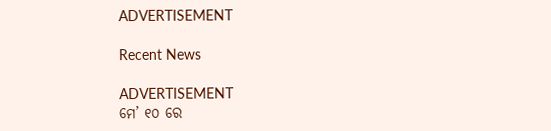ADVERTISEMENT

Recent News

ADVERTISEMENT
ମେ’ ୧୦ ରେ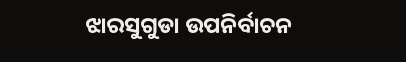ଝାରସୁଗୁଡା ଉପନିର୍ବାଚନ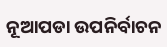ନୂଆପଡା ଉପନିର୍ବାଚନ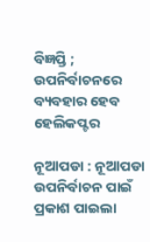ବିଜ୍ଞପ୍ତି ; ଉପନିର୍ବାଚନରେ ବ୍ୟବହାର ହେବ ହେଲିକପ୍ଟର

ନୂଆପଡା : ନୂଆପଡା ଉପନିର୍ବାଚନ ପାଇଁ ପ୍ରକାଶ ପାଇଲା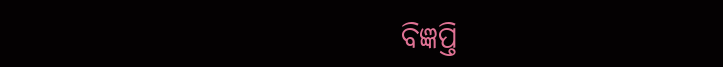ବିଜ୍ଞପ୍ତି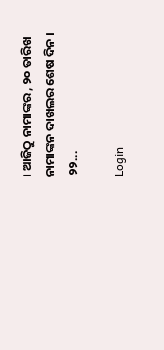। ଆଜିଠୁ ନାମାଙ୍କର , ୨୦ ତାରିଖ ନାମାଙ୍କନ ଦାଖଲର ଶେଷ ଦିନ । ୨୨...

Login